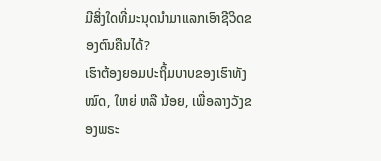ມີສິ່ງໃດທີ່ມະນຸດນຳມາແລກເອົາຊີວິດຂອງຕົນຄືນໄດ້?
ເຮົາຕ້ອງຍອມປະຖິ້ມບາບຂອງເຮົາທັງໝົດ, ໃຫຍ່ ຫລື ນ້ອຍ, ເພື່ອລາງວັງຂອງພຣະ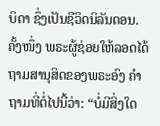ບິດາ ຊຶ່ງເປັນຊີວິດນິລັນດອນ.
ຄັ້ງໜຶ່ງ ພຣະຜູ້ຊ່ອຍໃຫ້ລອດໄດ້ຖາມສານຸສິດຂອງພຣະອົງ ຄຳຖາມທີ່ຕໍ່ໄປນີ້ວ່າ: “ບໍ່ມີສິ່ງໃດ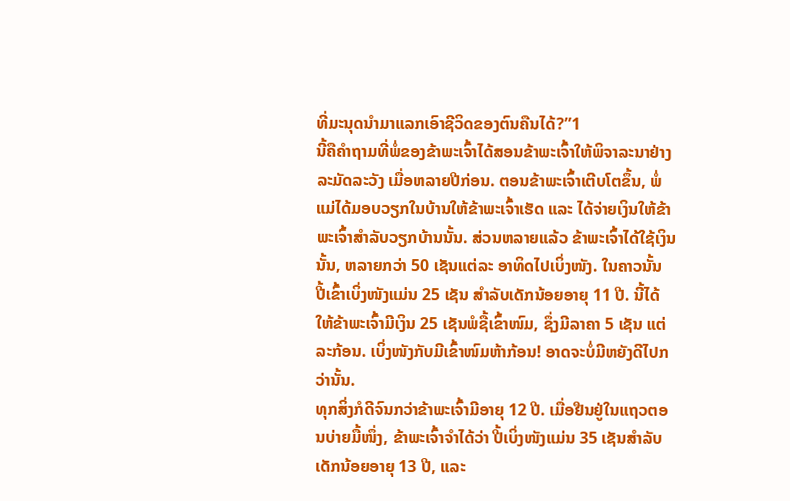ທີ່ມະນຸດນຳມາແລກເອົາຊີວິດຂອງຕົນຄືນໄດ້?”1
ນີ້ຄືຄຳຖາມທີ່ພໍ່ຂອງຂ້າພະເຈົ້າໄດ້ສອນຂ້າພະເຈົ້າໃຫ້ພິຈາລະນາຢ່າງລະມັດລະວັງ ເມື່ອຫລາຍປີກ່ອນ. ຕອນຂ້າພະເຈົ້າເຕີບໂຕຂຶ້ນ, ພໍ່ແມ່ໄດ້ມອບວຽກໃນບ້ານໃຫ້ຂ້າພະເຈົ້າເຮັດ ແລະ ໄດ້ຈ່າຍເງິນໃຫ້ຂ້າພະເຈົ້າສຳລັບວຽກບ້ານນັ້ນ. ສ່ວນຫລາຍແລ້ວ ຂ້າພະເຈົ້າໄດ້ໃຊ້ເງິນນັ້ນ, ຫລາຍກວ່າ 50 ເຊັນແຕ່ລະ ອາທິດໄປເບິ່ງໜັງ. ໃນຄາວນັ້ນ ປີ້ເຂົ້າເບິ່ງໜັງແມ່ນ 25 ເຊັນ ສຳລັບເດັກນ້ອຍອາຍຸ 11 ປີ. ນີ້ໄດ້ໃຫ້ຂ້າພະເຈົ້າມີເງິນ 25 ເຊັນພໍຊື້ເຂົ້າໜົມ, ຊຶ່ງມີລາຄາ 5 ເຊັນ ແຕ່ລະກ້ອນ. ເບິ່ງໜັງກັບມີເຂົ້າໜົມຫ້າກ້ອນ! ອາດຈະບໍ່ມີຫຍັງດີໄປກວ່ານັ້ນ.
ທຸກສິ່ງກໍດີຈົນກວ່າຂ້າພະເຈົ້າມີອາຍຸ 12 ປີ. ເມື່ອຢືນຢູ່ໃນແຖວຕອນບ່າຍມື້ໜຶ່ງ, ຂ້າພະເຈົ້າຈຳໄດ້ວ່າ ປີ້ເບິ່ງໜັງແມ່ນ 35 ເຊັນສຳລັບເດັກນ້ອຍອາຍຸ 13 ປີ, ແລະ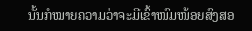ນັ້ນກໍໝາຍຄວາມວ່າຈະມີເຂົ້າໜົມໜ້ອຍສົງສອ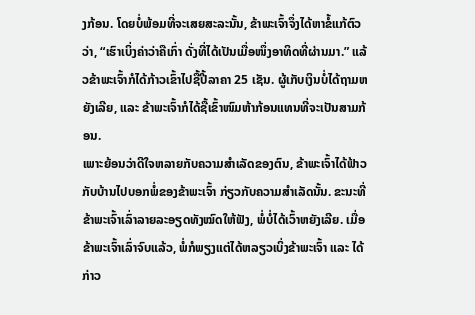ງກ້ອນ. ໂດຍບໍ່ພ້ອມທີ່ຈະເສຍສະລະນັ້ນ, ຂ້າພະເຈົ້າຈຶ່ງໄດ້ຫາຂໍ້ແກ້ຕົວວ່າ, “ເຮົາເບິ່ງຄ່າວ່າຄືເກົ່າ ດັ່ງທີ່ໄດ້ເປັນເມື່ອໜຶ່ງອາທິດທີ່ຜ່ານມາ.” ແລ້ວຂ້າພະເຈົ້າກໍໄດ້ກ້າວເຂົ້າໄປຊື້ປີ້ລາຄາ 25 ເຊັນ. ຜູ້ເກັບເງິນບໍ່ໄດ້ຖາມຫຍັງເລີຍ, ແລະ ຂ້າພະເຈົ້າກໍໄດ້ຊື້ເຂົ້າໜົມຫ້າກ້ອນແທນທີ່ຈະເປັນສາມກ້ອນ.
ເພາະຍ້ອນວ່າດີໃຈຫລາຍກັບຄວາມສຳເລັດຂອງຕົນ, ຂ້າພະເຈົ້າໄດ້ຟ້າວກັບບ້ານໄປບອກພໍ່ຂອງຂ້າພະເຈົ້າ ກ່ຽວກັບຄວາມສຳເລັດນັ້ນ. ຂະນະທີ່ຂ້າພະເຈົ້າເລົ່າລາຍລະອຽດທັງໝົດໃຫ້ຟັງ, ພໍ່ບໍ່ໄດ້ເວົ້າຫຍັງເລີຍ. ເມື່ອຂ້າພະເຈົ້າເລົ່າຈົບແລ້ວ, ພໍ່ກໍພຽງແຕ່ໄດ້ຫລຽວເບິ່ງຂ້າພະເຈົ້າ ແລະ ໄດ້ກ່າວ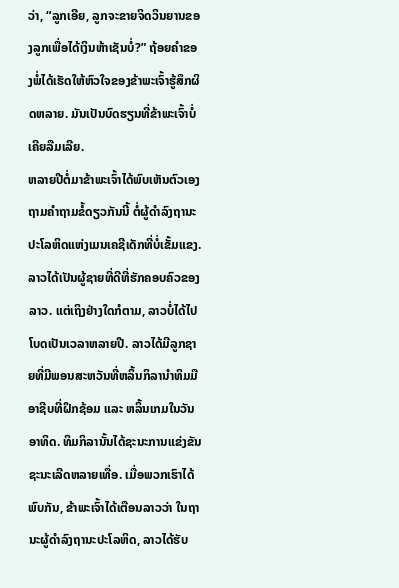ວ່າ, “ລູກເອີຍ, ລູກຈະຂາຍຈິດວິນຍານຂອງລູກເພື່ອໄດ້ເງິນຫ້າເຊັນບໍ່?” ຖ້ອຍຄຳຂອງພໍ່ໄດ້ເຮັດໃຫ້ຫົວໃຈຂອງຂ້າພະເຈົ້າຮູ້ສຶກຜິດຫລາຍ. ມັນເປັນບົດຮຽນທີ່ຂ້າພະເຈົ້າບໍ່ເຄີຍລືມເລີຍ.
ຫລາຍປີຕໍ່ມາຂ້າພະເຈົ້າໄດ້ພົບເຫັນຕົວເອງຖາມຄຳຖາມຂໍ້ດຽວກັນນີ້ ຕໍ່ຜູ້ດຳລົງຖານະປະໂລຫິດແຫ່ງເມນເຄຊີເດັກທີ່ບໍ່ເຂັ້ມແຂງ. ລາວໄດ້ເປັນຜູ້ຊາຍທີ່ດີທີ່ຮັກຄອບຄົວຂອງລາວ. ແຕ່ເຖິງຢ່າງໃດກໍຕາມ, ລາວບໍ່ໄດ້ໄປໂບດເປັນເວລາຫລາຍປີ. ລາວໄດ້ມີລູກຊາຍທີ່ມີພອນສະຫວັນທີ່ຫລິ້ນກິລານຳທິມມື ອາຊີບທີ່ຝຶກຊ້ອມ ແລະ ຫລິ້ນເກມໃນວັນອາທິດ. ທິມກິລານັ້ນໄດ້ຊະນະການແຂ່ງຂັນຊະນະເລີດຫລາຍເທື່ອ. ເມື່ອພວກເຮົາໄດ້ພົບກັນ, ຂ້າພະເຈົ້າໄດ້ເຕືອນລາວວ່າ ໃນຖານະຜູ້ດຳລົງຖານະປະໂລຫິດ, ລາວໄດ້ຮັບ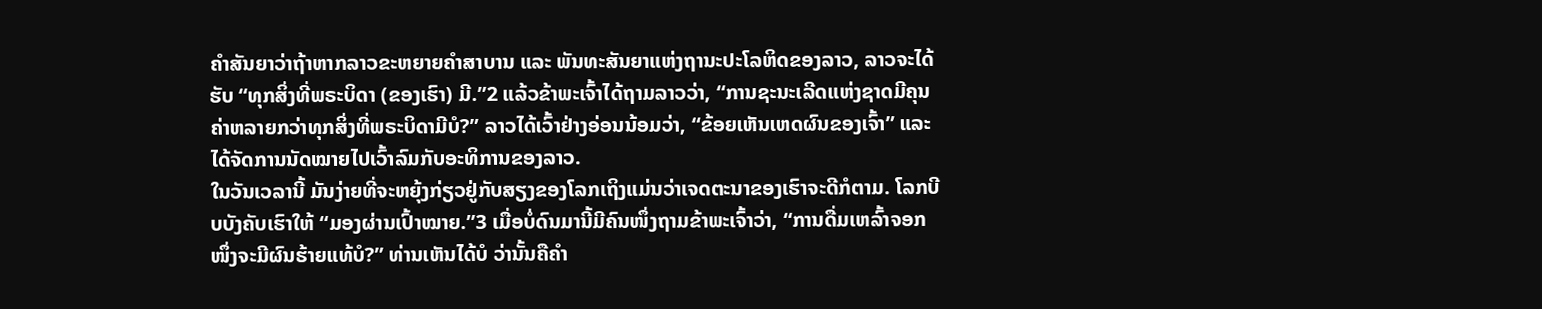ຄຳສັນຍາວ່າຖ້າຫາກລາວຂະຫຍາຍຄຳສາບານ ແລະ ພັນທະສັນຍາແຫ່ງຖານະປະໂລຫິດຂອງລາວ, ລາວຈະໄດ້ຮັບ “ທຸກສິ່ງທີ່ພຣະບິດາ (ຂອງເຮົາ) ມີ.”2 ແລ້ວຂ້າພະເຈົ້າໄດ້ຖາມລາວວ່າ, “ການຊະນະເລີດແຫ່ງຊາດມີຄຸນຄ່າຫລາຍກວ່າທຸກສິ່ງທີ່ພຣະບິດາມີບໍ?” ລາວໄດ້ເວົ້າຢ່າງອ່ອນນ້ອມວ່າ, “ຂ້ອຍເຫັນເຫດຜົນຂອງເຈົ້າ” ແລະ ໄດ້ຈັດການນັດໝາຍໄປເວົ້າລົມກັບອະທິການຂອງລາວ.
ໃນວັນເວລານີ້ ມັນງ່າຍທີ່ຈະຫຍຸ້ງກ່ຽວຢູ່ກັບສຽງຂອງໂລກເຖິງແມ່ນວ່າເຈດຕະນາຂອງເຮົາຈະດີກໍຕາມ. ໂລກບີບບັງຄັບເຮົາໃຫ້ “ມອງຜ່ານເປົ້າໝາຍ.”3 ເມື່ອບໍ່ດົນມານີ້ມີຄົນໜຶ່ງຖາມຂ້າພະເຈົ້າວ່າ, “ການດື່ມເຫລົ້າຈອກໜຶ່ງຈະມີຜົນຮ້າຍແທ້ບໍ?” ທ່ານເຫັນໄດ້ບໍ ວ່ານັ້ນຄືຄຳ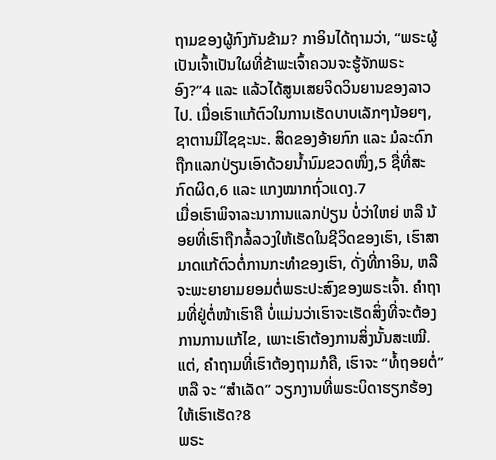ຖາມຂອງຜູ້ກົງກັນຂ້າມ? ກາອິນໄດ້ຖາມວ່າ, “ພຣະຜູ້ເປັນເຈົ້າເປັນໃຜທີ່ຂ້າພະເຈົ້າຄວນຈະຮູ້ຈັກພຣະອົງ?”4 ແລະ ແລ້ວໄດ້ສູນເສຍຈິດວິນຍານຂອງລາວໄປ. ເມື່ອເຮົາແກ້ຕົວໃນການເຮັດບາບເລັກໆນ້ອຍໆ, ຊາຕານມີໄຊຊະນະ. ສິດຂອງອ້າຍກົກ ແລະ ມໍລະດົກຖືກແລກປ່ຽນເອົາດ້ວຍນ້ຳນົມຂວດໜຶ່ງ,5 ຊື່ທີ່ສະກົດຜິດ,6 ແລະ ແກງໝາກຖົ່ວແດງ.7
ເມື່ອເຮົາພິຈາລະນາການແລກປ່ຽນ ບໍ່ວ່າໃຫຍ່ ຫລື ນ້ອຍທີ່ເຮົາຖືກລໍ້ລວງໃຫ້ເຮັດໃນຊີວິດຂອງເຮົາ, ເຮົາສາມາດແກ້ຕົວຕໍ່ການກະທຳຂອງເຮົາ, ດັ່ງທີ່ກາອິນ, ຫລື ຈະພະຍາຍາມຍອມຕໍ່ພຣະປະສົງຂອງພຣະເຈົ້າ. ຄຳຖາມທີ່ຢູ່ຕໍ່ໜ້າເຮົາຄື ບໍ່ແມ່ນວ່າເຮົາຈະເຮັດສິ່ງທີ່ຈະຕ້ອງການການແກ້ໄຂ, ເພາະເຮົາຕ້ອງການສິ່ງນັ້ນສະເໝີ. ແຕ່, ຄຳຖາມທີ່ເຮົາຕ້ອງຖາມກໍຄື, ເຮົາຈະ “ທໍ້ຖອຍຕໍ່” ຫລື ຈະ “ສຳເລັດ” ວຽກງານທີ່ພຣະບິດາຮຽກຮ້ອງໃຫ້ເຮົາເຮັດ?8
ພຣະ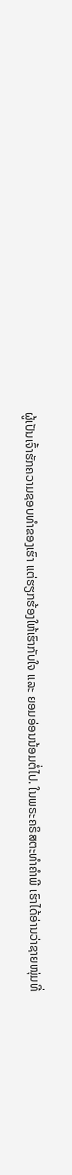ຜູ້ເປັນເຈົ້າຮັກຄວາມຊອບທຳຂອງເຮົາ ແຕ່ຮຽກຮ້ອງໃຫ້ເຮົາກັບໃຈ ແລະ ຍອມອ່ອນນ້ອມຕໍ່ໄປ. ໃນພຣະຄຣິສຕະທຳຄຳພີ ເຮົາໄດ້ອ່ານວ່າຊາຍໜຸ່ມທີ່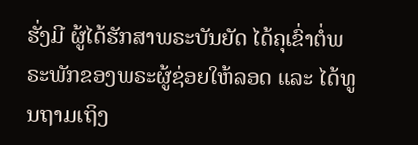ຮັ່ງມີ ຜູ້ໄດ້ຮັກສາພຣະບັນຍັດ ໄດ້ຄຸເຂົ່າຕໍ່ພຣະພັກຂອງພຣະຜູ້ຊ່ອຍໃຫ້ລອດ ແລະ ໄດ້ທູນຖາມເຖິງ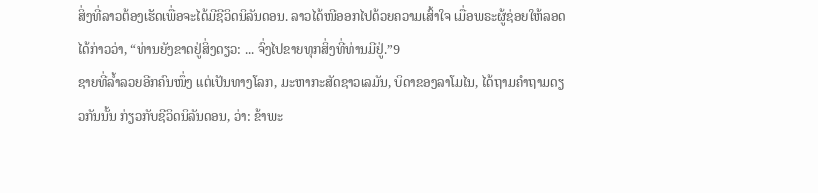ສິ່ງທີ່ລາວຕ້ອງເຮັດເພື່ອຈະໄດ້ມີຊີວິດນິລັນດອນ. ລາວໄດ້ໜີອອກໄປດ້ວຍຄວາມເສົ້າໃຈ ເມື່ອພຣະຜູ້ຊ່ອຍໃຫ້ລອດໄດ້ກ່າວວ່າ, “ທ່ານຍັງຂາດຢູ່ສິ່ງດຽວ: ... ຈົ່ງໄປຂາຍທຸກສິ່ງທີ່ທ່ານມີຢູ່.”9
ຊາຍທີ່ລ້ຳລວຍອີກຄົນໜຶ່ງ ແຕ່ເປັນທາງໂລກ, ມະຫາກະສັດຊາວເລມັນ, ບິດາຂອງລາໂມໄນ, ໄດ້ຖາມຄຳຖາມດຽວກັນນັ້ນ ກ່ຽວກັບຊີວິດນິລັນດອນ, ວ່າ: ຂ້າພະ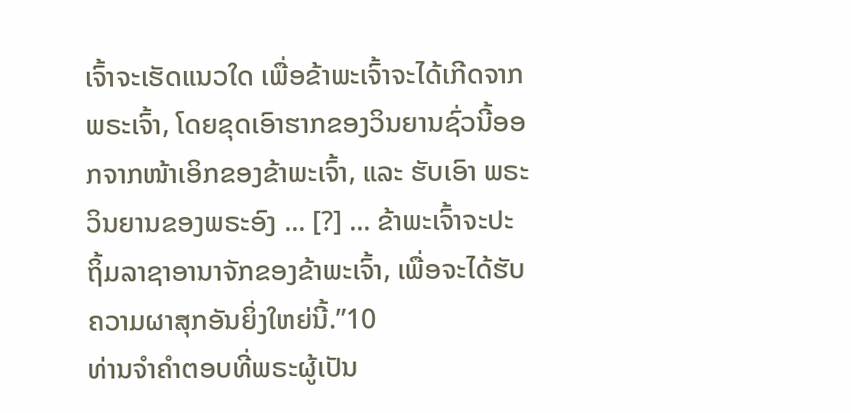ເຈົ້າຈະເຮັດແນວໃດ ເພື່ອຂ້າພະເຈົ້າຈະໄດ້ເກີດຈາກພຣະເຈົ້າ, ໂດຍຂຸດເອົາຮາກຂອງວິນຍານຊົ່ວນີ້ອອກຈາກໜ້າເອິກຂອງຂ້າພະເຈົ້າ, ແລະ ຮັບເອົາ ພຣະວິນຍານຂອງພຣະອົງ ... [?] ... ຂ້າພະເຈົ້າຈະປະຖິ້ມລາຊາອານາຈັກຂອງຂ້າພະເຈົ້າ, ເພື່ອຈະໄດ້ຮັບຄວາມຜາສຸກອັນຍິ່ງໃຫຍ່ນີ້.”10
ທ່ານຈຳຄຳຕອບທີ່ພຣະຜູ້ເປັນ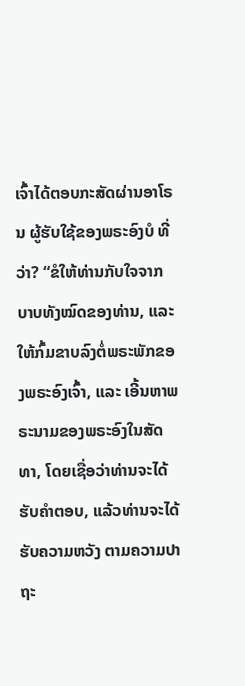ເຈົ້າໄດ້ຕອບກະສັດຜ່ານອາໂຣນ ຜູ້ຮັບໃຊ້ຂອງພຣະອົງບໍ ທີ່ວ່າ? “ຂໍໃຫ້ທ່ານກັບໃຈຈາກບາບທັງໝົດຂອງທ່ານ, ແລະ ໃຫ້ກົ້ມຂາບລົງຕໍ່ພຣະພັກຂອງພຣະອົງເຈົ້າ, ແລະ ເອີ້ນຫາພຣະນາມຂອງພຣະອົງໃນສັດທາ, ໂດຍເຊື່ອວ່າທ່ານຈະໄດ້ຮັບຄຳຕອບ, ແລ້ວທ່ານຈະໄດ້ຮັບຄວາມຫວັງ ຕາມຄວາມປາຖະ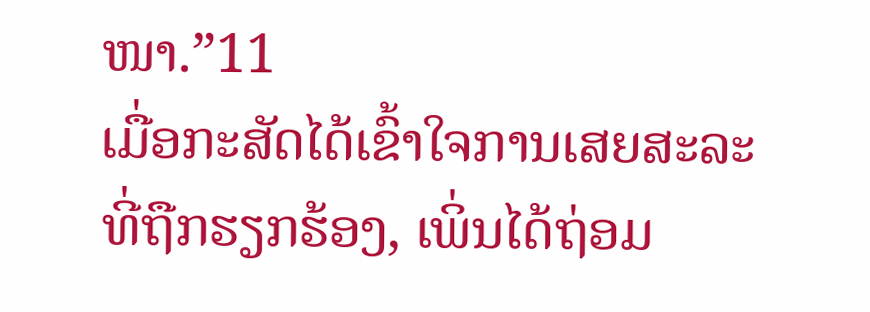ໜາ.”11
ເມື່ອກະສັດໄດ້ເຂົ້າໃຈການເສຍສະລະທີ່ຖືກຮຽກຮ້ອງ, ເພິ່ນໄດ້ຖ່ອມ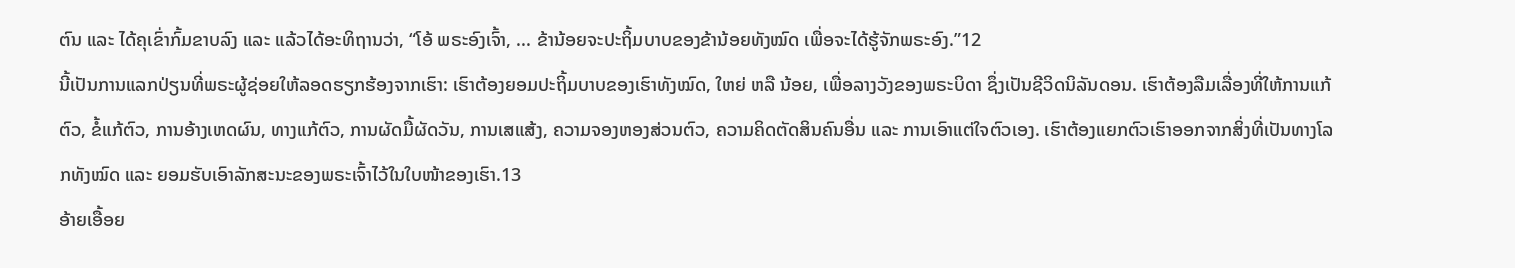ຕົນ ແລະ ໄດ້ຄຸເຂົ່າກົ້ມຂາບລົງ ແລະ ແລ້ວໄດ້ອະທິຖານວ່າ, “ໂອ້ ພຣະອົງເຈົ້າ, ... ຂ້ານ້ອຍຈະປະຖິ້ມບາບຂອງຂ້ານ້ອຍທັງໝົດ ເພື່ອຈະໄດ້ຮູ້ຈັກພຣະອົງ.”12
ນີ້ເປັນການແລກປ່ຽນທີ່ພຣະຜູ້ຊ່ອຍໃຫ້ລອດຮຽກຮ້ອງຈາກເຮົາ: ເຮົາຕ້ອງຍອມປະຖິ້ມບາບຂອງເຮົາທັງໝົດ, ໃຫຍ່ ຫລື ນ້ອຍ, ເພື່ອລາງວັງຂອງພຣະບິດາ ຊຶ່ງເປັນຊີວິດນິລັນດອນ. ເຮົາຕ້ອງລືມເລື່ອງທີ່ໃຫ້ການແກ້ຕົວ, ຂໍ້ແກ້ຕົວ, ການອ້າງເຫດຜົນ, ທາງແກ້ຕົວ, ການຜັດມື້ຜັດວັນ, ການເສແສ້ງ, ຄວາມຈອງຫອງສ່ວນຕົວ, ຄວາມຄິດຕັດສິນຄົນອື່ນ ແລະ ການເອົາແຕ່ໃຈຕົວເອງ. ເຮົາຕ້ອງແຍກຕົວເຮົາອອກຈາກສິ່ງທີ່ເປັນທາງໂລກທັງໝົດ ແລະ ຍອມຮັບເອົາລັກສະນະຂອງພຣະເຈົ້າໄວ້ໃນໃບໜ້າຂອງເຮົາ.13
ອ້າຍເອື້ອຍ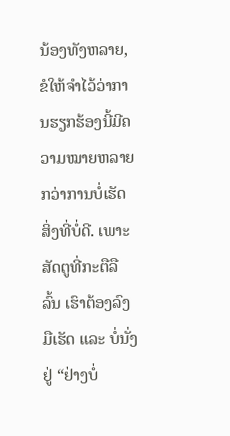ນ້ອງທັງຫລາຍ, ຂໍໃຫ້ຈຳໄວ້ວ່າການຮຽກຮ້ອງນີ້ມີຄວາມໝາຍຫລາຍກວ່າການບໍ່ເຮັດສິ່ງທີ່ບໍ່ດີ. ເພາະສັດຕູທີ່ກະຕືລືລົ້ນ ເຮົາຕ້ອງລົງມືເຮັດ ແລະ ບໍ່ນັ່ງຢູ່ “ຢ່າງບໍ່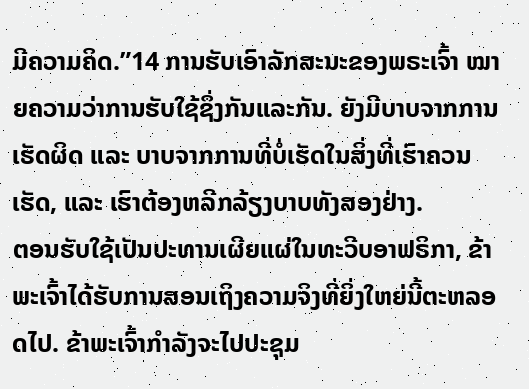ມີຄວາມຄິດ.”14 ການຮັບເອົາລັກສະນະຂອງພຣະເຈົ້າ ໝາຍຄວາມວ່າການຮັບໃຊ້ຊຶ່ງກັນແລະກັນ. ຍັງມີບາບຈາກການເຮັດຜິດ ແລະ ບາບຈາກການທີ່ບໍ່ເຮັດໃນສິ່ງທີ່ເຮົາຄວນເຮັດ, ແລະ ເຮົາຕ້ອງຫລີກລ້ຽງບາບທັງສອງຢ່າງ.
ຕອນຮັບໃຊ້ເປັນປະທານເຜີຍແຜ່ໃນທະວີບອາຟຣິກາ, ຂ້າພະເຈົ້າໄດ້ຮັບການສອນເຖິງຄວາມຈິງທີ່ຍິ່ງໃຫຍ່ນີ້ຕະຫລອດໄປ. ຂ້າພະເຈົ້າກຳລັງຈະໄປປະຊຸມ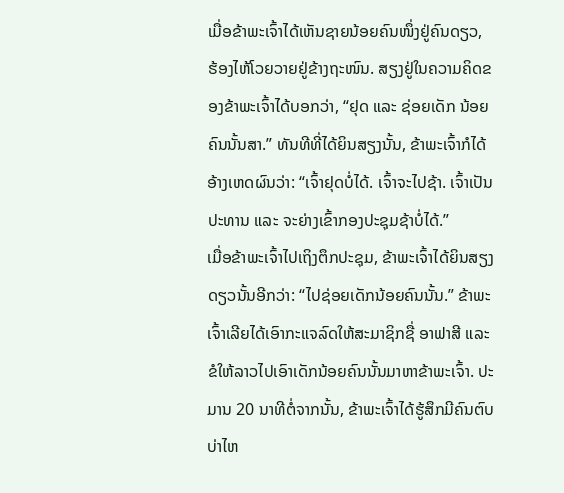ເມື່ອຂ້າພະເຈົ້າໄດ້ເຫັນຊາຍນ້ອຍຄົນໜຶ່ງຢູ່ຄົນດຽວ, ຮ້ອງໄຫ້ໂວຍວາຍຢູ່ຂ້າງຖະໜົນ. ສຽງຢູ່ໃນຄວາມຄິດຂອງຂ້າພະເຈົ້າໄດ້ບອກວ່າ, “ຢຸດ ແລະ ຊ່ອຍເດັກ ນ້ອຍຄົນນັ້ນສາ.” ທັນທີທີ່ໄດ້ຍິນສຽງນັ້ນ, ຂ້າພະເຈົ້າກໍໄດ້ອ້າງເຫດຜົນວ່າ: “ເຈົ້າຢຸດບໍ່ໄດ້. ເຈົ້າຈະໄປຊ້າ. ເຈົ້າເປັນປະທານ ແລະ ຈະຍ່າງເຂົ້າກອງປະຊຸມຊ້າບໍ່ໄດ້.”
ເມື່ອຂ້າພະເຈົ້າໄປເຖິງຕຶກປະຊຸມ, ຂ້າພະເຈົ້າໄດ້ຍິນສຽງດຽວນັ້ນອີກວ່າ: “ໄປຊ່ອຍເດັກນ້ອຍຄົນນັ້ນ.” ຂ້າພະເຈົ້າເລີຍໄດ້ເອົາກະແຈລົດໃຫ້ສະມາຊິກຊື່ ອາຟາສີ ແລະ ຂໍໃຫ້ລາວໄປເອົາເດັກນ້ອຍຄົນນັ້ນມາຫາຂ້າພະເຈົ້າ. ປະມານ 20 ນາທີຕໍ່ຈາກນັ້ນ, ຂ້າພະເຈົ້າໄດ້ຮູ້ສຶກມີຄົນຕົບບ່າໄຫ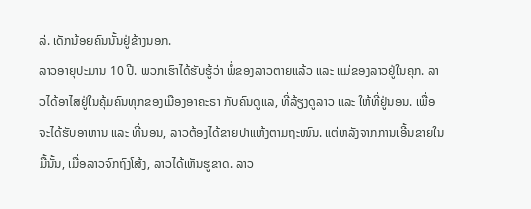ລ່. ເດັກນ້ອຍຄົນນັ້ນຢູ່ຂ້າງນອກ.
ລາວອາຍຸປະມານ 10 ປີ. ພວກເຮົາໄດ້ຮັບຮູ້ວ່າ ພໍ່ຂອງລາວຕາຍແລ້ວ ແລະ ແມ່ຂອງລາວຢູ່ໃນຄຸກ. ລາວໄດ້ອາໄສຢູ່ໃນຄຸ້ມຄົນທຸກຂອງເມືອງອາຄະຣາ ກັບຄົນດູແລ, ທີ່ລ້ຽງດູລາວ ແລະ ໃຫ້ທີ່ຢູ່ນອນ. ເພື່ອຈະໄດ້ຮັບອາຫານ ແລະ ທີ່ນອນ, ລາວຕ້ອງໄດ້ຂາຍປາແຫ້ງຕາມຖະໜົນ. ແຕ່ຫລັງຈາກການເອີ້ນຂາຍໃນມື້ນັ້ນ, ເມື່ອລາວຈົກຖົງໂສ້ງ, ລາວໄດ້ເຫັນຮູຂາດ. ລາວ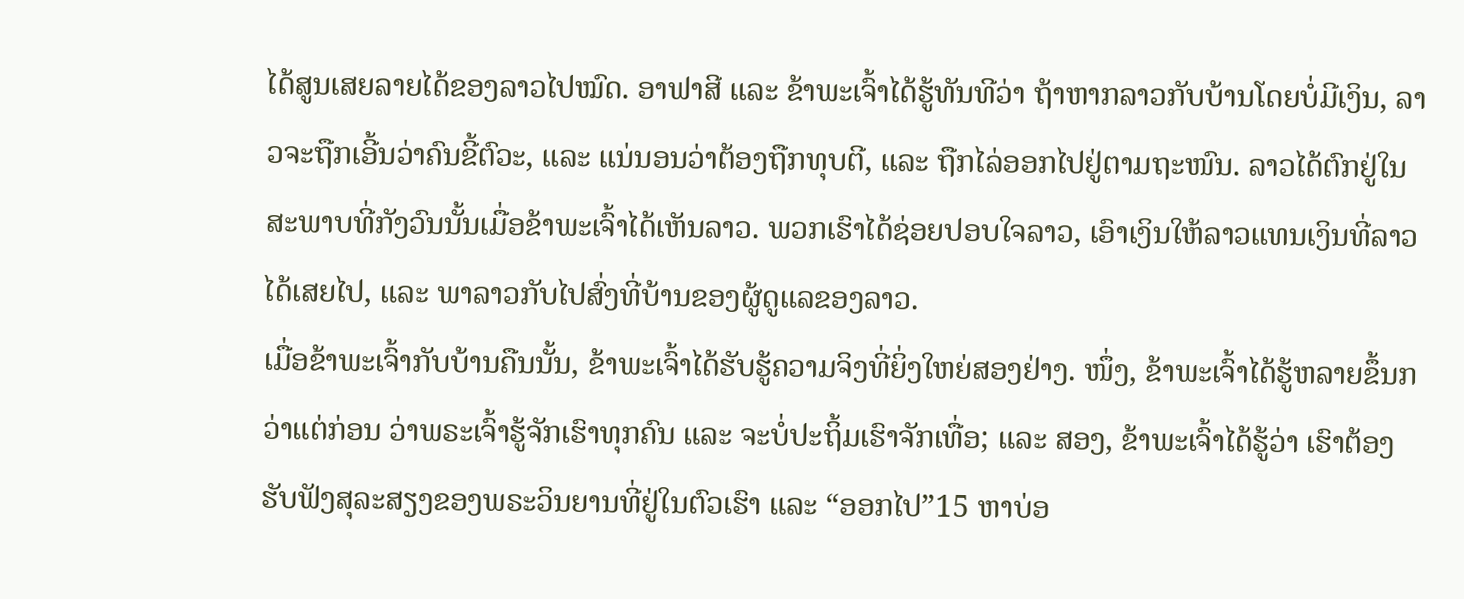ໄດ້ສູນເສຍລາຍໄດ້ຂອງລາວໄປໝົດ. ອາຟາສີ ແລະ ຂ້າພະເຈົ້າໄດ້ຮູ້ທັນທີວ່າ ຖ້າຫາກລາວກັບບ້ານໂດຍບໍ່ມີເງິນ, ລາວຈະຖືກເອີ້ນວ່າຄົນຂີ້ຕົວະ, ແລະ ແນ່ນອນວ່າຕ້ອງຖືກທຸບຕີ, ແລະ ຖືກໄລ່ອອກໄປຢູ່ຕາມຖະໜົນ. ລາວໄດ້ຕົກຢູ່ໃນສະພາບທີ່ກັງວົນນັ້ນເມື່ອຂ້າພະເຈົ້າໄດ້ເຫັນລາວ. ພວກເຮົາໄດ້ຊ່ອຍປອບໃຈລາວ, ເອົາເງິນໃຫ້ລາວແທນເງິນທີ່ລາວໄດ້ເສຍໄປ, ແລະ ພາລາວກັບໄປສົ່ງທີ່ບ້ານຂອງຜູ້ດູແລຂອງລາວ.
ເມື່ອຂ້າພະເຈົ້າກັບບ້ານຄືນນັ້ນ, ຂ້າພະເຈົ້າໄດ້ຮັບຮູ້ຄວາມຈິງທີ່ຍິ່ງໃຫຍ່ສອງຢ່າງ. ໜຶ່ງ, ຂ້າພະເຈົ້າໄດ້ຮູ້ຫລາຍຂຶ້ນກວ່າແຕ່ກ່ອນ ວ່າພຣະເຈົ້າຮູ້ຈັກເຮົາທຸກຄົນ ແລະ ຈະບໍ່ປະຖິ້ມເຮົາຈັກເທື່ອ; ແລະ ສອງ, ຂ້າພະເຈົ້າໄດ້ຮູ້ວ່າ ເຮົາຕ້ອງຮັບຟັງສຸລະສຽງຂອງພຣະວິນຍານທີ່ຢູ່ໃນຕົວເຮົາ ແລະ “ອອກໄປ”15 ຫາບ່ອ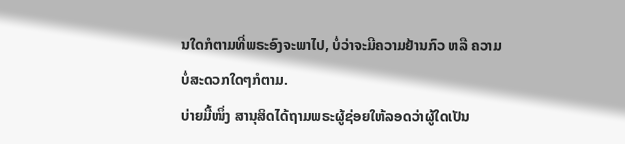ນໃດກໍຕາມທີ່ພຣະອົງຈະພາໄປ, ບໍ່ວ່າຈະມີຄວາມຢ້ານກົວ ຫລື ຄວາມບໍ່ສະດວກໃດໆກໍຕາມ.
ບ່າຍມື້ໜຶ່ງ ສານຸສິດໄດ້ຖາມພຣະຜູ້ຊ່ອຍໃຫ້ລອດວ່າຜູ້ໃດເປັນ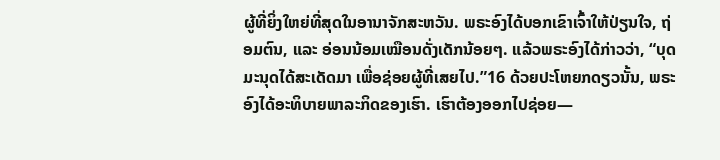ຜູ້ທີ່ຍິ່ງໃຫຍ່ທີ່ສຸດໃນອານາຈັກສະຫວັນ. ພຣະອົງໄດ້ບອກເຂົາເຈົ້າໃຫ້ປ່ຽນໃຈ, ຖ່ອມຕົນ, ແລະ ອ່ອນນ້ອມເໝືອນດັ່ງເດັກນ້ອຍໆ. ແລ້ວພຣະອົງໄດ້ກ່າວວ່າ, “ບຸດມະນຸດໄດ້ສະເດັດມາ ເພື່ອຊ່ອຍຜູ້ທີ່ເສຍໄປ.”16 ດ້ວຍປະໂຫຍກດຽວນັ້ນ, ພຣະອົງໄດ້ອະທິບາຍພາລະກິດຂອງເຮົາ. ເຮົາຕ້ອງອອກໄປຊ່ອຍ—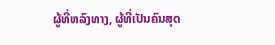ຜູ້ທີ່ຫລົງທາງ, ຜູ້ທີ່ເປັນຄົນສຸດ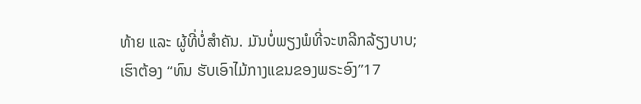ທ້າຍ ແລະ ຜູ້ທີ່ບໍ່ສຳຄັນ. ມັນບໍ່ພຽງພໍທີ່ຈະຫລີກລ້ຽງບາບ; ເຮົາຕ້ອງ “ທົນ ຮັບເອົາໄມ້ກາງແຂນຂອງພຣະອົງ”17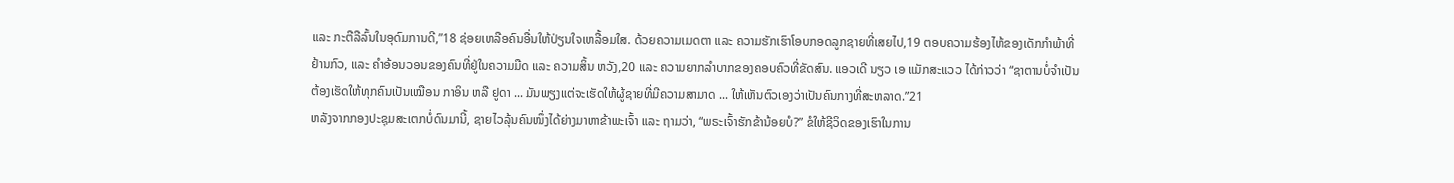ແລະ ກະຕືລືລົ້ນໃນອຸດົມການດີ,”18 ຊ່ອຍເຫລືອຄົນອື່ນໃຫ້ປ່ຽນໃຈເຫລື້ອມໃສ. ດ້ວຍຄວາມເມດຕາ ແລະ ຄວາມຮັກເຮົາໂອບກອດລູກຊາຍທີ່ເສຍໄປ,19 ຕອບຄວາມຮ້ອງໄຫ້ຂອງເດັກກຳພ້າທີ່ຢ້ານກົວ, ແລະ ຄຳອ້ອນວອນຂອງຄົນທີ່ຢູ່ໃນຄວາມມືດ ແລະ ຄວາມສິ້ນ ຫວັງ,20 ແລະ ຄວາມຍາກລຳບາກຂອງຄອບຄົວທີ່ຂັດສົນ. ແອວເດີ ນຽວ ເອ ແມັກສະແວວ ໄດ້ກ່າວວ່າ “ຊາຕານບໍ່ຈຳເປັນຕ້ອງເຮັດໃຫ້ທຸກຄົນເປັນເໝືອນ ກາອິນ ຫລື ຢູດາ ... ມັນພຽງແຕ່ຈະເຮັດໃຫ້ຜູ້ຊາຍທີ່ມີຄວາມສາມາດ ... ໃຫ້ເຫັນຕົວເອງວ່າເປັນຄົນກາງທີ່ສະຫລາດ.”21
ຫລັງຈາກກອງປະຊຸມສະເຕກບໍ່ດົນມານີ້, ຊາຍໄວລຸ້ນຄົນໜຶ່ງໄດ້ຍ່າງມາຫາຂ້າພະເຈົ້າ ແລະ ຖາມວ່າ, “ພຣະເຈົ້າຮັກຂ້ານ້ອຍບໍ?” ຂໍໃຫ້ຊີວິດຂອງເຮົາໃນການ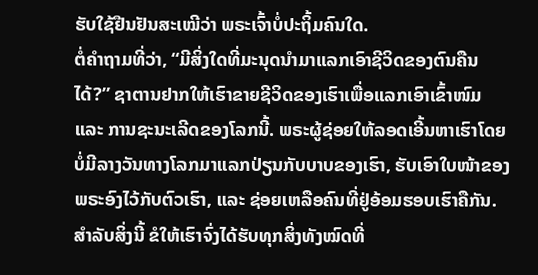ຮັບໃຊ້ຢືນຢັນສະເໝີວ່າ ພຣະເຈົ້າບໍ່ປະຖິ້ມຄົນໃດ.
ຕໍ່ຄຳຖາມທີ່ວ່າ, “ມີສິ່ງໃດທີ່ມະນຸດນຳມາແລກເອົາຊີວິດຂອງຕົນຄືນໄດ້?” ຊາຕານຢາກໃຫ້ເຮົາຂາຍຊີວິດຂອງເຮົາເພື່ອແລກເອົາເຂົ້າໜົມ ແລະ ການຊະນະເລີດຂອງໂລກນີ້. ພຣະຜູ້ຊ່ອຍໃຫ້ລອດເອີ້ນຫາເຮົາໂດຍບໍ່ມີລາງວັນທາງໂລກມາແລກປ່ຽນກັບບາບຂອງເຮົາ, ຮັບເອົາໃບໜ້າຂອງພຣະອົງໄວ້ກັບຕົວເຮົາ, ແລະ ຊ່ອຍເຫລືອຄົນທີ່ຢູ່ອ້ອມຮອບເຮົາຄືກັນ. ສຳລັບສິ່ງນີ້ ຂໍໃຫ້ເຮົາຈົ່ງໄດ້ຮັບທຸກສິ່ງທັງໝົດທີ່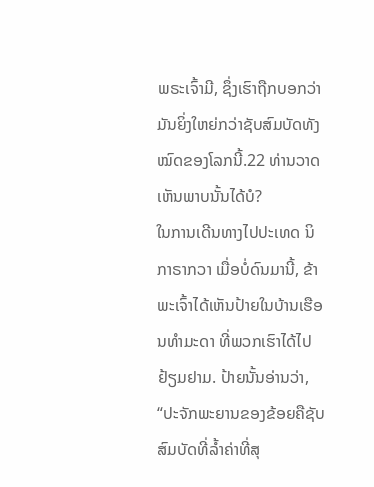ພຣະເຈົ້າມີ, ຊຶ່ງເຮົາຖືກບອກວ່າມັນຍິ່ງໃຫຍ່ກວ່າຊັບສົມບັດທັງໝົດຂອງໂລກນີ້.22 ທ່ານວາດເຫັນພາບນັ້ນໄດ້ບໍ?
ໃນການເດີນທາງໄປປະເທດ ນິກາຣາກວາ ເມື່ອບໍ່ດົນມານີ້, ຂ້າພະເຈົ້າໄດ້ເຫັນປ້າຍໃນບ້ານເຮືອນທຳມະດາ ທີ່ພວກເຮົາໄດ້ໄປຢ້ຽມຢາມ. ປ້າຍນັ້ນອ່ານວ່າ, “ປະຈັກພະຍານຂອງຂ້ອຍຄືຊັບສົມບັດທີ່ລ້ຳຄ່າທີ່ສຸ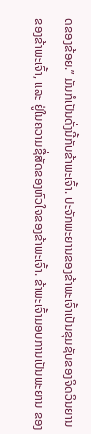ດຂອງຂ້ອຍ.” ມັນກໍເປັນດັ່ງນີ້ກັບຂ້າພະເຈົ້າ. ປະຈັກພະຍານຂອງຂ້າພະເຈົ້າເປັນຂຸມຊັບຂອງຈິດວິນຍານຂອງຂ້າພະເຈົ້າ, ແລະ ຢູ່ໃນຄວາມຊື່ສັດຂອງຫົວໃຈຂອງຂ້າພະເຈົ້າ. ຂ້າພະເຈົ້າມອບການເປັນພະຍານ ຂອງ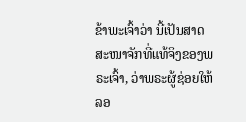ຂ້າພະເຈົ້າວ່າ ນີ້ເປັນສາດສະໜາຈັກທີ່ແທ້ຈິງຂອງພຣະເຈົ້າ, ວ່າພຣະຜູ້ຊ່ອຍໃຫ້ລອ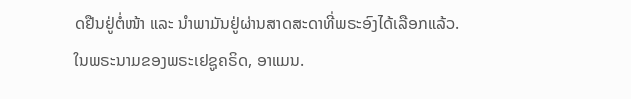ດຢືນຢູ່ຕໍ່ໜ້າ ແລະ ນຳພາມັນຢູ່ຜ່ານສາດສະດາທີ່ພຣະອົງໄດ້ເລືອກແລ້ວ. ໃນພຣະນາມຂອງພຣະເຢຊູຄຣິດ, ອາແມນ.